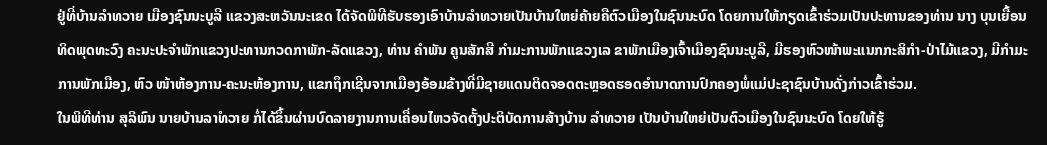ຢູ່ທີ່ບ້ານລໍາທວາຍ ເມືອງຊົນນະບູລີ ແຂວງສະຫວັນນະເຂດ ໄດ້ຈັດພິທີຮັບຮອງເອົາບ້ານລໍາທວາຍເປັນບ້ານໃຫຍ່ຄ້າຍຄືຕົວເມືອງໃນຊົນນະບົດ ໂດຍການໃຫ້ກຽດເຂົ້າຮ່ວມເປັນປະທານຂອງທ່ານ ນາງ ບຸນເຍື້ອນ ທິດພຸດທະວົງ ຄະນະປະຈໍາພັກແຂວງປະທານກວດກາພັກ-ລັດແຂວງ, ທ່ານ ຄໍາພັນ ຄູນສັກສີ ກໍາມະການພັກແຂວງເລ ຂາພັກເມືອງເຈົ້າເມືອງຊົນນະບູລີ, ມີຮອງຫົວໜ້າພະແນກກະສິກໍາ-ປ່າໄມ້ແຂວງ, ມີກໍາມະການພັກເມືອງ, ຫົວ ໜ້າຫ້ອງການ-ຄະນະຫ້ອງການ, ແຂກຖຶກເຊີນຈາກເມືອງອ້ອມຂ້າງທີ່ມີຊາຍແດນຕິດຈອດຕະຫຼອດຮອດອໍານາດການປົກຄອງພໍ່ແມ່ປະຊາຊົນບ້ານດັ່ງກ່າວເຂົ້າຮ່ວມ.
ໃນພິທີທ່ານ ສຸລິພົນ ນາຍບ້ານລາໍທວາຍ ກໍ່ໄດ້ຂຶ້ນຜ່ານບົດລາຍງານການເຄື່ອນໄຫວຈັດຕັ້ງປະຕິບັດການສ້າງບ້ານ ລໍາທວາຍ ເປັນບ້ານໃຫຍ່ເປັນຕົວເມືອງໃນຊົນນະບົດ ໂດຍໃຫ້ຮູ້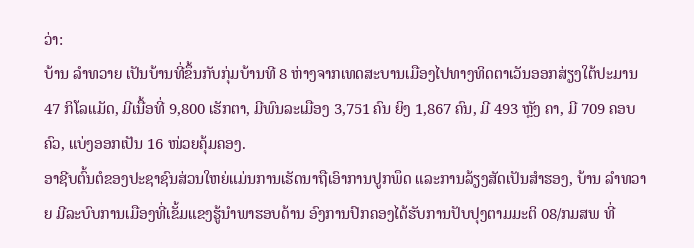ວ່າ:
ບ້ານ ລໍາທວາຍ ເປັນບ້ານທີ່ຂຶ້ນກັບກຸ່ມບ້ານທີ 8 ຫ່າງຈາກເທດສະບານເມືອງໄປທາງທິດຕາເວັນອອກສ່ຽງໃຕ້ປະມານ 47 ກິໂລແມັດ, ມີເນື້ອທີ່ 9,800 ເຮັກຕາ, ມີພົນລະເມືອງ 3,751 ຄົນ ຍິງ 1,867 ຄົນ, ມີ 493 ຫຼັງ ຄາ, ມີ 709 ຄອບຄົວ, ແບ່ງອອກເປັນ 16 ໜ່ວຍຄຸ້ມຄອງ.
ອາຊີບຕົ້ນຕໍຂອງປະຊາຊົນສ່ວນໃຫຍ່ແມ່ນການເຮັດນາຖືເອົາການປູກພຶດ ແລະການລ້ຽງສັດເປັນສໍາຮອງ, ບ້ານ ລໍາທວາຍ ມີລະບົບການເມືອງທີ່ເຂັ້ມແຂງຮູ້ນໍາພາຮອບດ້ານ ອົງການປົກຄອງໄດ້ຮັບການປັບປຸງຕາມມະຕິ 08/ກມສພ ທີ່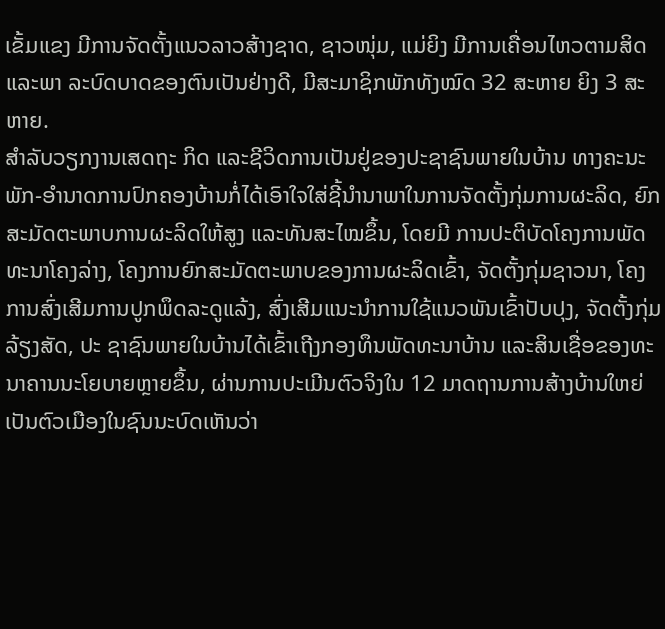ເຂັ້ມແຂງ ມີການຈັດຕັ້ງແນວລາວສ້າງຊາດ, ຊາວໜຸ່ມ, ແມ່ຍິງ ມີການເຄື່ອນໄຫວຕາມສິດ ແລະພາ ລະບົດບາດຂອງຕົນເປັນຢ່າງດີ, ມີສະມາຊິກພັກທັງໝົດ 32 ສະຫາຍ ຍິງ 3 ສະຫາຍ.
ສໍາລັບວຽກງານເສດຖະ ກິດ ແລະຊີວິດການເປັນຢູ່ຂອງປະຊາຊົນພາຍໃນບ້ານ ທາງຄະນະພັກ-ອໍານາດການປົກຄອງບ້ານກໍ່ໄດ້ເອົາໃຈໃສ່ຊີ້ນໍານາພາໃນການຈັດຕັ້ງກຸ່ມການຜະລິດ, ຍົກສະມັດຕະພາບການຜະລິດໃຫ້ສູງ ແລະທັນສະໄໝຂຶ້ນ, ໂດຍມີ ການປະຕິບັດໂຄງການພັດທະນາໂຄງລ່າງ, ໂຄງການຍົກສະມັດຕະພາບຂອງການຜະລິດເຂົ້າ, ຈັດຕັ້ງກຸ່ມຊາວນາ, ໂຄງການສົ່ງເສີມການປູກພຶດລະດູແລ້ງ, ສົ່ງເສີມແນະນໍາການໃຊ້ແນວພັນເຂົ້າປັບປຸງ, ຈັດຕັ້ງກຸ່ມລ້ຽງສັດ, ປະ ຊາຊົນພາຍໃນບ້ານໄດ້ເຂົ້າເຖີງກອງທຶນພັດທະນາບ້ານ ແລະສິນເຊື່ອຂອງທະນາຄານນະໂຍບາຍຫຼາຍຂຶ້ນ, ຜ່ານການປະເມີນຕົວຈິງໃນ 12 ມາດຖານການສ້າງບ້ານໃຫຍ່ເປັນຕົວເມືອງໃນຊົນນະບົດເຫັນວ່າ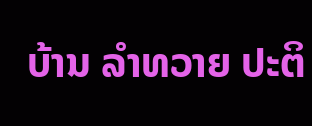ບ້ານ ລໍາທວາຍ ປະຕິ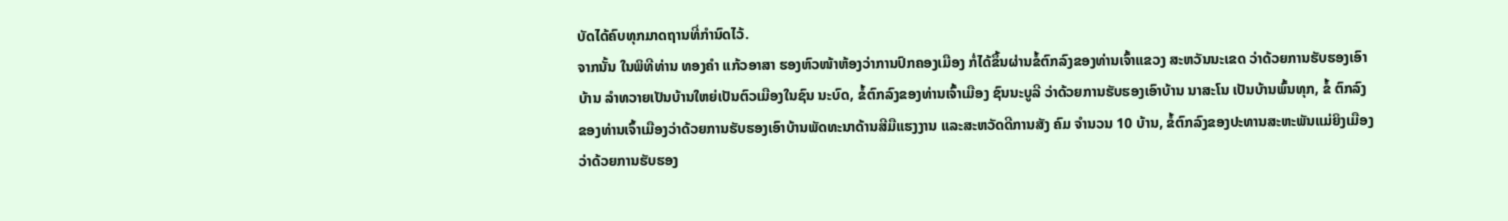ບັດໄດ້ຄົບທຸກມາດຖານທີ່ກໍານົດໄວ້.
ຈາກນັ້ນ ໃນພິທີທ່ານ ທອງຄໍາ ແກ້ວອາສາ ຮອງຫົວໜ້າຫ້ອງວ່າການປົກຄອງເມືອງ ກໍ່ໄດ້ຂຶ້ນຜ່ານຂໍ້ຕົກລົງຂອງທ່ານເຈົ້າແຂວງ ສະຫວັນນະເຂດ ວ່າດ້ວຍການຮັບຮອງເອົາບ້ານ ລໍາທວາຍເປັນບ້ານໃຫຍ່ເປັນຕົວເມືອງໃນຊົນ ນະບົດ, ຂໍ້ຕົກລົງຂອງທ່ານເຈົ້າເມືອງ ຊົນນະບູລີ ວ່າດ້ວຍການຮັບຮອງເອົາບ້ານ ນາສະໂນ ເປັນບ້ານພົ້ນທຸກ, ຂໍ້ ຕົກລົງຂອງທ່ານເຈົ້າເມືອງວ່າດ້ວຍການຮັບຮອງເອົາບ້ານພັດທະນາດ້ານສີມືແຮງງານ ແລະສະຫວັດດີການສັງ ຄົມ ຈໍານວນ 10 ບ້ານ, ຂໍ້ຕົກລົງຂອງປະທານສະຫະພັນແມ່ຍິງເມືອງ ວ່າດ້ວຍການຮັບຮອງ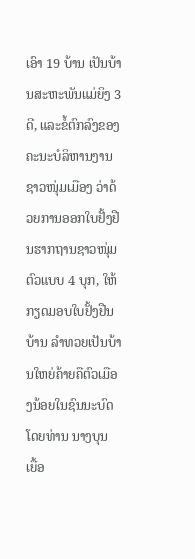ເອົາ 19 ບ້ານ ເປັນບ້ານສະຫະພັນແມ່ຍິງ 3 ດີ, ແລະຂໍ້ຕົກລົງຂອງຄະນະບໍລິຫານງານຊາວໜຸ່ມເມືອງ ວ່າດ້ວຍການອອກໃບຢັ້ງຢືນຮາກຖານຊາວໜຸ່ມຕົວແບບ 4 ບຸກ, ໃຫ້ກຽດມອບໃບຢັ້ງຢືນບ້ານ ລໍາທວຍເປັນບ້ານໃຫຍ່ຄ້າຍຄືຕົວເມືອງນ້ອຍໃນຊົນນະບົດ ໂດຍທ່ານ ນາງບຸນ ເຍື້ອ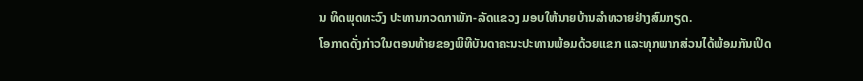ນ ທິດພຸດທະວົງ ປະທານກວດກາພັກ-ລັດແຂວງ ມອບໃຫ້ນາຍບ້ານລໍາທວາຍຢ່າງສົມກຽດ.
ໂອກາດດັ່ງກ່າວໃນຕອນທ້າຍຂອງພິທີບັນດາຄະນະປະທານພ້ອມດ້ວຍແຂກ ແລະທຸກພາກສ່ວນໄດ້ພ້ອມກັນເປິດ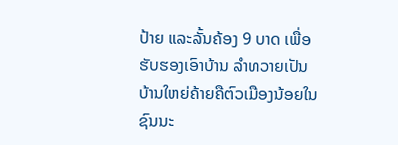ປ້າຍ ແລະລັ້ນຄ້ອງ 9 ບາດ ເພື່ອຮັບຮອງເອົາບ້ານ ລໍາທວາຍເປັນບ້ານໃຫຍ່ຄ້າຍຄືຕົວເມືອງນ້ອຍໃນຊົນນະ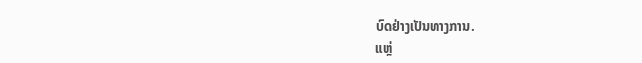ບົດຢ່າງເປັນທາງການ.
ແຫຼ່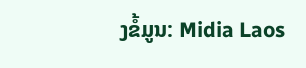ງຂໍ້ມູນ: Midia Laos